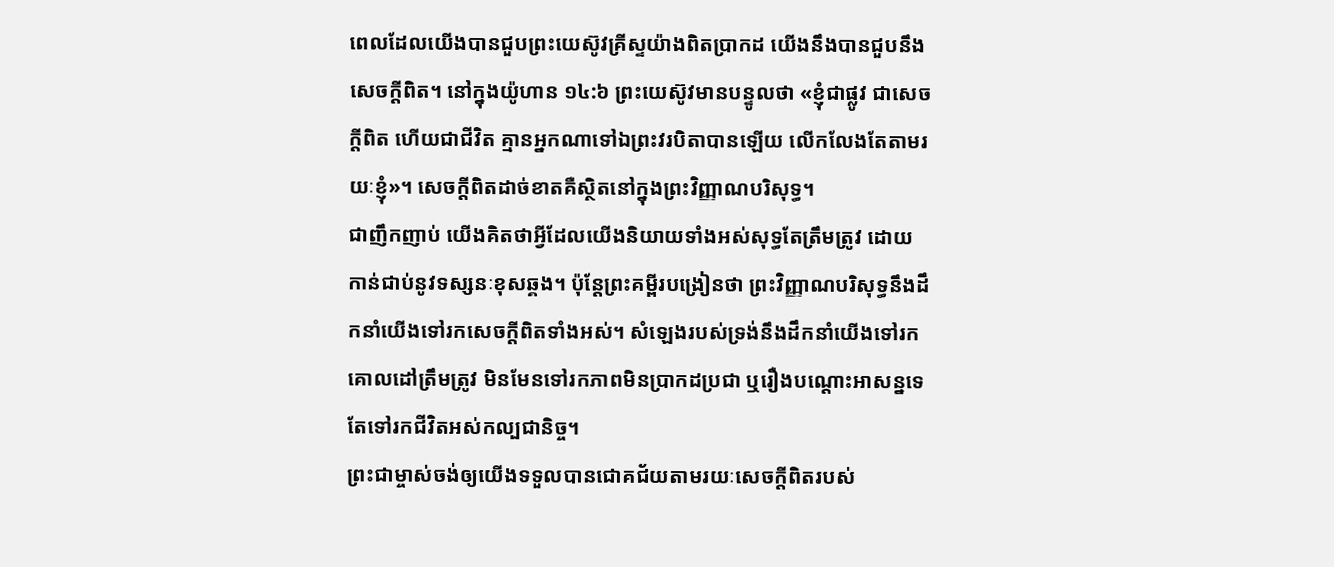ពេលដែលយើងបានជួបព្រះយេស៊ូវគ្រីស្ទយ៉ាងពិតប្រាកដ យើងនឹងបានជួបនឹងសេចក្ដីពិត។ នៅក្នុងយ៉ូហាន ១៤:៦ ព្រះយេស៊ូវមានបន្ទូលថា «ខ្ញុំជាផ្លូវ ជាសេចក្ដីពិត ហើយជាជីវិត គ្មានអ្នកណាទៅឯព្រះវរបិតាបានឡើយ លើកលែងតែតាមរយៈខ្ញុំ»។ សេចក្ដីពិតដាច់ខាតគឺស្ថិតនៅក្នុងព្រះវិញ្ញាណបរិសុទ្ធ។
ជាញឹកញាប់ យើងគិតថាអ្វីដែលយើងនិយាយទាំងអស់សុទ្ធតែត្រឹមត្រូវ ដោយកាន់ជាប់នូវទស្សនៈខុសឆ្គង។ ប៉ុន្តែព្រះគម្ពីរបង្រៀនថា ព្រះវិញ្ញាណបរិសុទ្ធនឹងដឹកនាំយើងទៅរកសេចក្ដីពិតទាំងអស់។ សំឡេងរបស់ទ្រង់នឹងដឹកនាំយើងទៅរកគោលដៅត្រឹមត្រូវ មិនមែនទៅរកភាពមិនប្រាកដប្រជា ឬរឿងបណ្ដោះអាសន្នទេ តែទៅរកជីវិតអស់កល្បជានិច្ច។
ព្រះជាម្ចាស់ចង់ឲ្យយើងទទួលបានជោគជ័យតាមរយៈសេចក្ដីពិតរបស់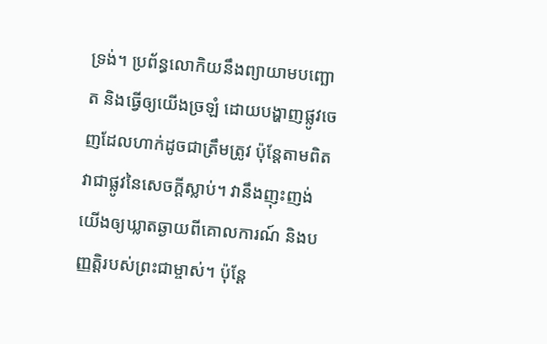ទ្រង់។ ប្រព័ន្ធលោកិយនឹងព្យាយាមបញ្ឆោត និងធ្វើឲ្យយើងច្រឡំ ដោយបង្ហាញផ្លូវចេញដែលហាក់ដូចជាត្រឹមត្រូវ ប៉ុន្តែតាមពិតវាជាផ្លូវនៃសេចក្ដីស្លាប់។ វានឹងញុះញង់យើងឲ្យឃ្លាតឆ្ងាយពីគោលការណ៍ និងបញ្ញត្តិរបស់ព្រះជាម្ចាស់។ ប៉ុន្តែ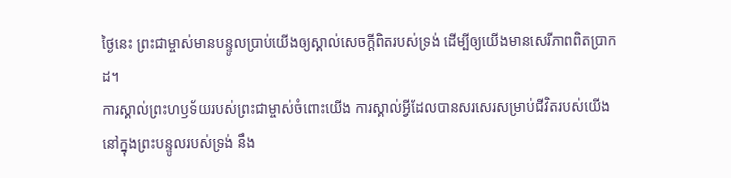ថ្ងៃនេះ ព្រះជាម្ចាស់មានបន្ទូលប្រាប់យើងឲ្យស្គាល់សេចក្ដីពិតរបស់ទ្រង់ ដើម្បីឲ្យយើងមានសេរីភាពពិតប្រាកដ។
ការស្គាល់ព្រះហឫទ័យរបស់ព្រះជាម្ចាស់ចំពោះយើង ការស្គាល់អ្វីដែលបានសរសេរសម្រាប់ជីវិតរបស់យើងនៅក្នុងព្រះបន្ទូលរបស់ទ្រង់ នឹង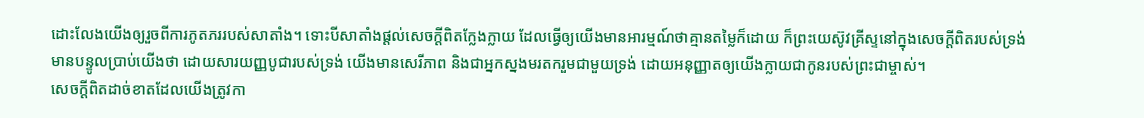ដោះលែងយើងឲ្យរួចពីការភូតភររបស់សាតាំង។ ទោះបីសាតាំងផ្ដល់សេចក្ដីពិតក្លែងក្លាយ ដែលធ្វើឲ្យយើងមានអារម្មណ៍ថាគ្មានតម្លៃក៏ដោយ ក៏ព្រះយេស៊ូវគ្រីស្ទនៅក្នុងសេចក្ដីពិតរបស់ទ្រង់ មានបន្ទូលប្រាប់យើងថា ដោយសារយញ្ញបូជារបស់ទ្រង់ យើងមានសេរីភាព និងជាអ្នកស្នងមរតករួមជាមួយទ្រង់ ដោយអនុញ្ញាតឲ្យយើងក្លាយជាកូនរបស់ព្រះជាម្ចាស់។
សេចក្ដីពិតដាច់ខាតដែលយើងត្រូវកា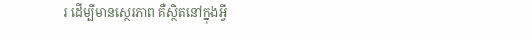រ ដើម្បីមានស្ថេរភាព គឺស្ថិតនៅក្នុងអ្វី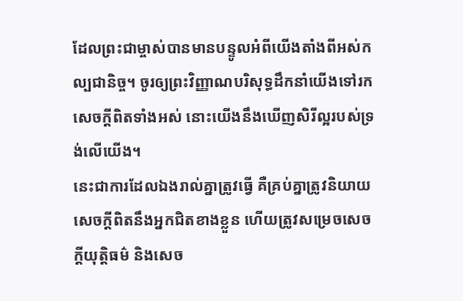ដែលព្រះជាម្ចាស់បានមានបន្ទូលអំពីយើងតាំងពីអស់កល្បជានិច្ច។ ចូរឲ្យព្រះវិញ្ញាណបរិសុទ្ធដឹកនាំយើងទៅរកសេចក្ដីពិតទាំងអស់ នោះយើងនឹងឃើញសិរីល្អរបស់ទ្រង់លើយើង។
នេះជាការដែលឯងរាល់គ្នាត្រូវធ្វើ គឺគ្រប់គ្នាត្រូវនិយាយសេចក្ដីពិតនឹងអ្នកជិតខាងខ្លួន ហើយត្រូវសម្រេចសេចក្ដីយុត្តិធម៌ និងសេច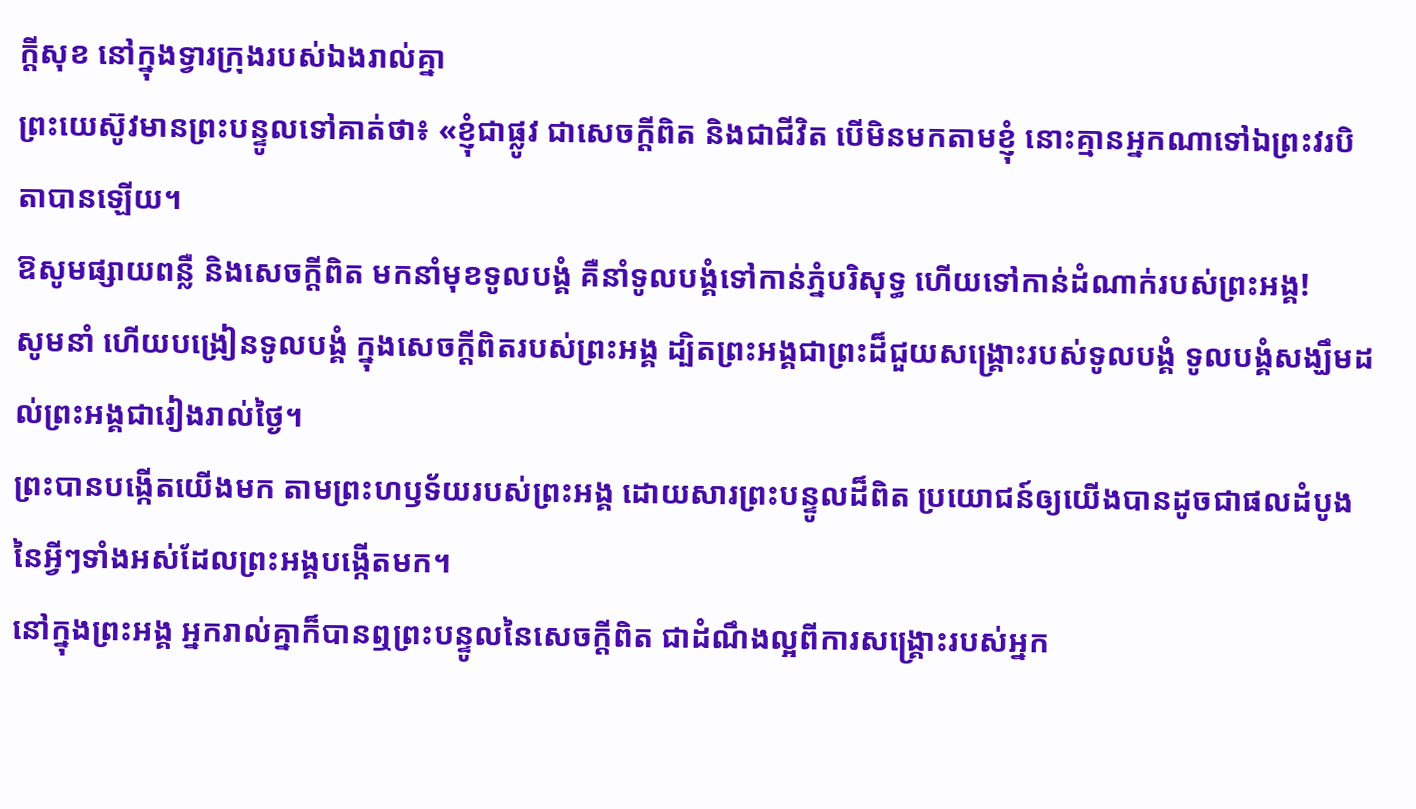ក្ដីសុខ នៅក្នុងទ្វារក្រុងរបស់ឯងរាល់គ្នា
ព្រះយេស៊ូវមានព្រះបន្ទូលទៅគាត់ថា៖ «ខ្ញុំជាផ្លូវ ជាសេចក្តីពិត និងជាជីវិត បើមិនមកតាមខ្ញុំ នោះគ្មានអ្នកណាទៅឯព្រះវរបិតាបានឡើយ។
ឱសូមផ្សាយពន្លឺ និងសេចក្ដីពិត មកនាំមុខទូលបង្គំ គឺនាំទូលបង្គំទៅកាន់ភ្នំបរិសុទ្ធ ហើយទៅកាន់ដំណាក់របស់ព្រះអង្គ!
សូមនាំ ហើយបង្រៀនទូលបង្គំ ក្នុងសេចក្ដីពិតរបស់ព្រះអង្គ ដ្បិតព្រះអង្គជាព្រះដ៏ជួយសង្គ្រោះរបស់ទូលបង្គំ ទូលបង្គំសង្ឃឹមដល់ព្រះអង្គជារៀងរាល់ថ្ងៃ។
ព្រះបានបង្កើតយើងមក តាមព្រះហឫទ័យរបស់ព្រះអង្គ ដោយសារព្រះបន្ទូលដ៏ពិត ប្រយោជន៍ឲ្យយើងបានដូចជាផលដំបូងនៃអ្វីៗទាំងអស់ដែលព្រះអង្គបង្កើតមក។
នៅក្នុងព្រះអង្គ អ្នករាល់គ្នាក៏បានឮព្រះបន្ទូលនៃសេចក្តីពិត ជាដំណឹងល្អពីការសង្គ្រោះរបស់អ្នក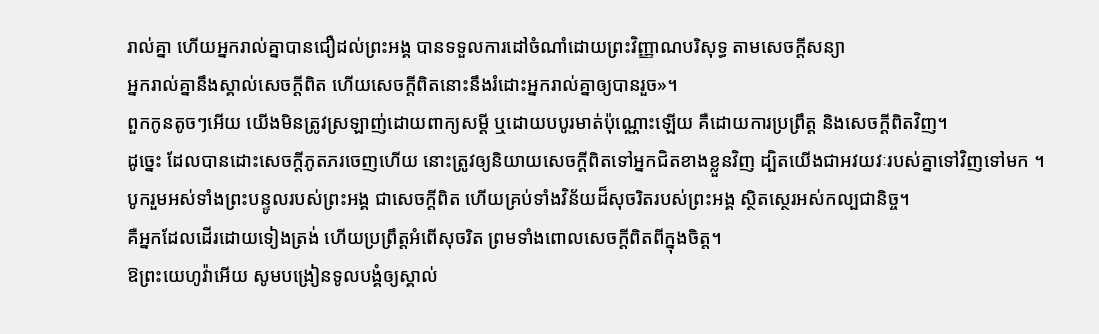រាល់គ្នា ហើយអ្នករាល់គ្នាបានជឿដល់ព្រះអង្គ បានទទួលការដៅចំណាំដោយព្រះវិញ្ញាណបរិសុទ្ធ តាមសេចក្តីសន្យា
អ្នករាល់គ្នានឹងស្គាល់សេចក្តីពិត ហើយសេចក្តីពិតនោះនឹងរំដោះអ្នករាល់គ្នាឲ្យបានរួច»។
ពួកកូនតូចៗអើយ យើងមិនត្រូវស្រឡាញ់ដោយពាក្យសម្ដី ឬដោយបបូរមាត់ប៉ុណ្ណោះឡើយ គឺដោយការប្រព្រឹត្ត និងសេចក្ដីពិតវិញ។
ដូច្នេះ ដែលបានដោះសេចក្តីភូតភរចេញហើយ នោះត្រូវឲ្យនិយាយសេចក្តីពិតទៅអ្នកជិតខាងខ្លួនវិញ ដ្បិតយើងជាអវយវៈរបស់គ្នាទៅវិញទៅមក ។
បូករួមអស់ទាំងព្រះបន្ទូលរបស់ព្រះអង្គ ជាសេចក្ដីពិត ហើយគ្រប់ទាំងវិន័យដ៏សុចរិតរបស់ព្រះអង្គ ស្ថិតស្ថេរអស់កល្បជានិច្ច។
គឺអ្នកដែលដើរដោយទៀងត្រង់ ហើយប្រព្រឹត្តអំពើសុចរិត ព្រមទាំងពោលសេចក្ដីពិតពីក្នុងចិត្ត។
ឱព្រះយេហូវ៉ាអើយ សូមបង្រៀនទូលបង្គំឲ្យស្គាល់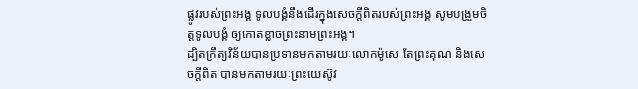ផ្លូវរបស់ព្រះអង្គ ទូលបង្គំនឹងដើរក្នុងសេចក្ដីពិតរបស់ព្រះអង្គ សូមបង្រួមចិត្តទូលបង្គំ ឲ្យកោតខ្លាចព្រះនាមព្រះអង្គ។
ដ្បិតក្រឹត្យវិន័យបានប្រទានមកតាមរយៈលោកម៉ូសេ តែព្រះគុណ និងសេចក្តីពិត បានមកតាមរយៈព្រះយេស៊ូវ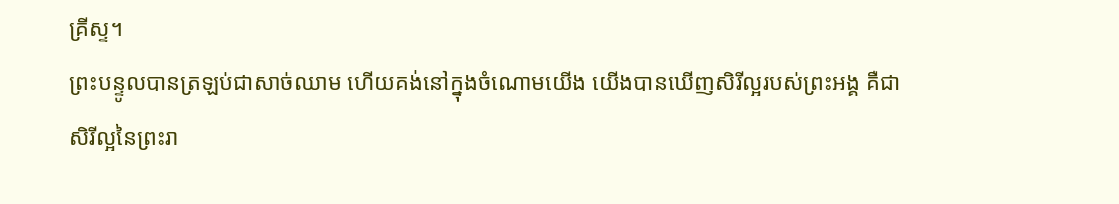គ្រីស្ទ។
ព្រះបន្ទូលបានត្រឡប់ជាសាច់ឈាម ហើយគង់នៅក្នុងចំណោមយើង យើងបានឃើញសិរីល្អរបស់ព្រះអង្គ គឺជាសិរីល្អនៃព្រះរា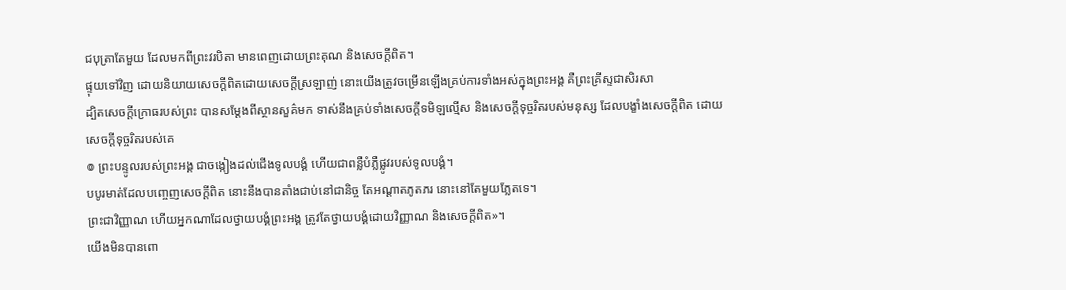ជបុត្រាតែមួយ ដែលមកពីព្រះវរបិតា មានពេញដោយព្រះគុណ និងសេចក្តីពិត។
ផ្ទុយទៅវិញ ដោយនិយាយសេចក្តីពិតដោយសេចក្តីស្រឡាញ់ នោះយើងត្រូវចម្រើនឡើងគ្រប់ការទាំងអស់ក្នុងព្រះអង្គ គឺព្រះគ្រីស្ទជាសិរសា
ដ្បិតសេចក្តីក្រោធរបស់ព្រះ បានសម្ដែងពីស្ថានសួគ៌មក ទាស់នឹងគ្រប់ទាំងសេចក្តីទមិឡល្មើស និងសេចក្តីទុច្ចរិតរបស់មនុស្ស ដែលបង្ខាំងសេចក្តីពិត ដោយសេចក្តីទុច្ចរិតរបស់គេ
៙ ព្រះបន្ទូលរបស់ព្រះអង្គ ជាចង្កៀងដល់ជើងទូលបង្គំ ហើយជាពន្លឺបំភ្លឺផ្លូវរបស់ទូលបង្គំ។
បបូរមាត់ដែលបញ្ចេញសេចក្ដីពិត នោះនឹងបានតាំងជាប់នៅជានិច្ច តែអណ្ដាតភូតភរ នោះនៅតែមួយភ្លែតទេ។
ព្រះជាវិញ្ញាណ ហើយអ្នកណាដែលថ្វាយបង្គំព្រះអង្គ ត្រូវតែថ្វាយបង្គំដោយវិញ្ញាណ និងសេចក្តីពិត»។
យើងមិនបានពោ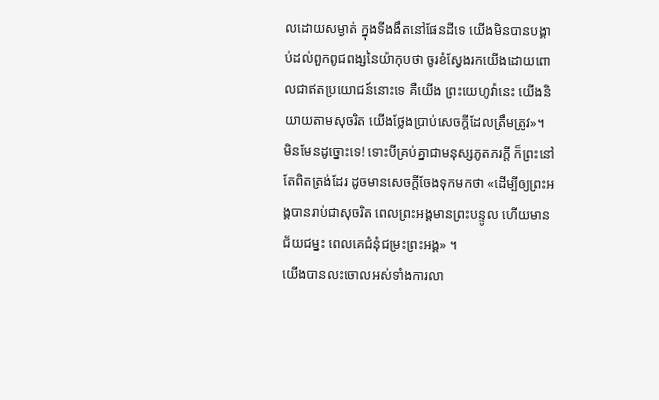លដោយសម្ងាត់ ក្នុងទីងងឹតនៅផែនដីទេ យើងមិនបានបង្គាប់ដល់ពួកពូជពង្សនៃយ៉ាកុបថា ចូរខំស្វែងរកយើងដោយពោលជាឥតប្រយោជន៍នោះទេ គឺយើង ព្រះយេហូវ៉ានេះ យើងនិយាយតាមសុចរិត យើងថ្លែងប្រាប់សេចក្ដីដែលត្រឹមត្រូវ»។
មិនមែនដូច្នោះទេ! ទោះបីគ្រប់គ្នាជាមនុស្សភូតភរក្ដី ក៏ព្រះនៅតែពិតត្រង់ដែរ ដូចមានសេចក្តីចែងទុកមកថា «ដើម្បីឲ្យព្រះអង្គបានរាប់ជាសុចរិត ពេលព្រះអង្គមានព្រះបន្ទូល ហើយមានជ័យជម្នះ ពេលគេជំនុំជម្រះព្រះអង្គ» ។
យើងបានលះចោលអស់ទាំងការលា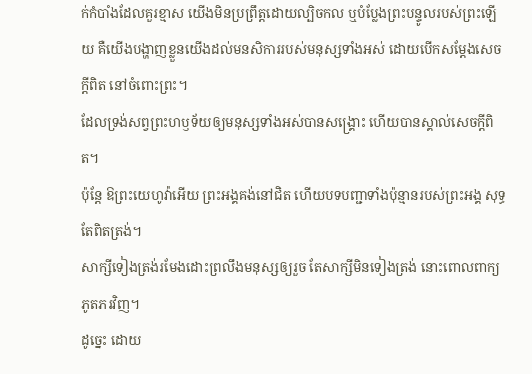ក់កំបាំងដែលគួរខ្មាស យើងមិនប្រព្រឹត្តដោយល្បិចកល ឬបំប្លែងព្រះបន្ទូលរបស់ព្រះឡើយ គឺយើងបង្ហាញខ្លួនយើងដល់មនសិការរបស់មនុស្សទាំងអស់ ដោយបើកសម្ដែងសេចក្តីពិត នៅចំពោះព្រះ។
ដែលទ្រង់សព្វព្រះហឫទ័យឲ្យមនុស្សទាំងអស់បានសង្គ្រោះ ហើយបានស្គាល់សេចក្ដីពិត។
ប៉ុន្ដែ ឱព្រះយេហូវ៉ាអើយ ព្រះអង្គគង់នៅជិត ហើយបទបញ្ជាទាំងប៉ុន្មានរបស់ព្រះអង្គ សុទ្ធតែពិតត្រង់។
សាក្សីទៀងត្រង់រមែងដោះព្រលឹងមនុស្សឲ្យរួច តែសាក្សីមិនទៀងត្រង់ នោះពោលពាក្យភូតភរវិញ។
ដូច្នេះ ដោយ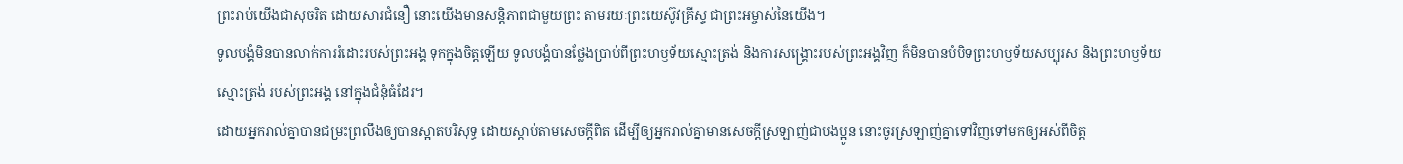ព្រះរាប់យើងជាសុចរិត ដោយសារជំនឿ នោះយើងមានសន្ដិភាពជាមួយព្រះ តាមរយៈព្រះយេស៊ូវគ្រីស្ទ ជាព្រះអម្ចាស់នៃយើង។
ទូលបង្គំមិនបានលាក់ការរំដោះរបស់ព្រះអង្គ ទុកក្នុងចិត្តឡើយ ទូលបង្គំបានថ្លែងប្រាប់ពីព្រះហឫទ័យស្មោះត្រង់ និងការសង្គ្រោះរបស់ព្រះអង្គវិញ ក៏មិនបានបំបិទព្រះហឫទ័យសប្បុរស និងព្រះហឫទ័យស្មោះត្រង់ របស់ព្រះអង្គ នៅក្នុងជំនុំធំដែរ។
ដោយអ្នករាល់គ្នាបានជម្រះព្រលឹងឲ្យបានស្អាតបរិសុទ្ធ ដោយស្តាប់តាមសេចក្តីពិត ដើម្បីឲ្យអ្នករាល់គ្នាមានសេចក្តីស្រឡាញ់ជាបងប្អូន នោះចូរស្រឡាញ់គ្នាទៅវិញទៅមកឲ្យអស់ពីចិត្ត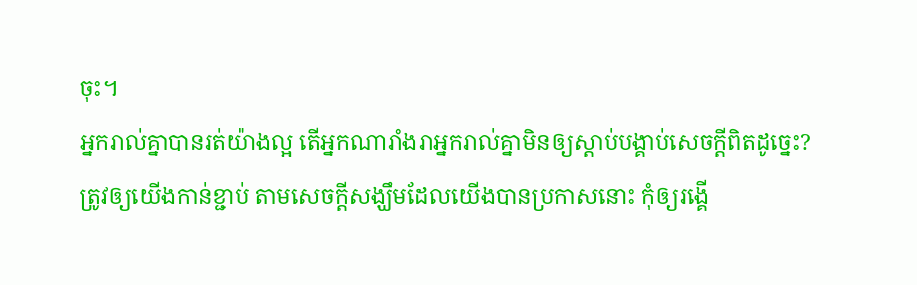ចុះ។
អ្នករាល់គ្នាបានរត់យ៉ាងល្អ តើអ្នកណារាំងរាអ្នករាល់គ្នាមិនឲ្យស្តាប់បង្គាប់សេចក្ដីពិតដូច្នេះ?
ត្រូវឲ្យយើងកាន់ខ្ជាប់ តាមសេចក្តីសង្ឃឹមដែលយើងបានប្រកាសនោះ កុំឲ្យរង្គើ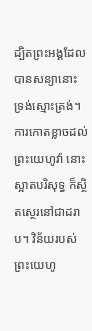ដ្បិតព្រះអង្គដែលបានសន្យានោះ ទ្រង់ស្មោះត្រង់។
ការកោតខ្លាចដល់ព្រះយេហូវ៉ា នោះស្អាតបរិសុទ្ធ ក៏ស្ថិតស្ថេរនៅជាដរាប។ វិន័យរបស់ព្រះយេហូ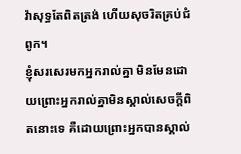វ៉ាសុទ្ធតែពិតត្រង់ ហើយសុចរិតគ្រប់ជំពូក។
ខ្ញុំសរសេរមកអ្នករាល់គ្នា មិនមែនដោយព្រោះអ្នករាល់គ្នាមិនស្គាល់សេចក្ដីពិតនោះទេ គឺដោយព្រោះអ្នកបានស្គាល់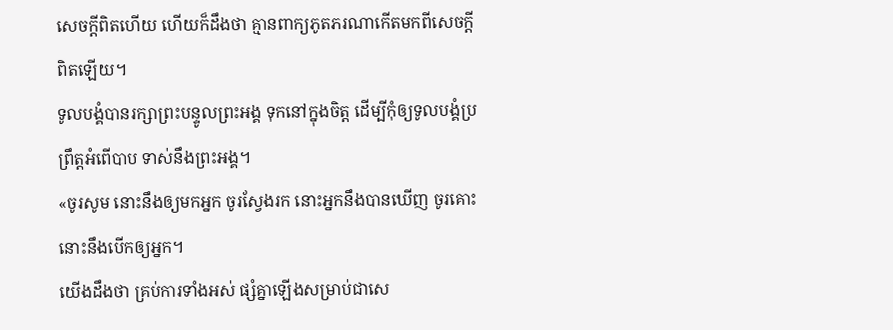សេចក្ដីពិតហើយ ហើយក៏ដឹងថា គ្មានពាក្យភូតភរណាកើតមកពីសេចក្ដីពិតឡើយ។
ទូលបង្គំបានរក្សាព្រះបន្ទូលព្រះអង្គ ទុកនៅក្នុងចិត្ត ដើម្បីកុំឲ្យទូលបង្គំប្រព្រឹត្តអំពើបាប ទាស់នឹងព្រះអង្គ។
«ចូរសូម នោះនឹងឲ្យមកអ្នក ចូរស្វែងរក នោះអ្នកនឹងបានឃើញ ចូរគោះ នោះនឹងបើកឲ្យអ្នក។
យើងដឹងថា គ្រប់ការទាំងអស់ ផ្សំគ្នាឡើងសម្រាប់ជាសេ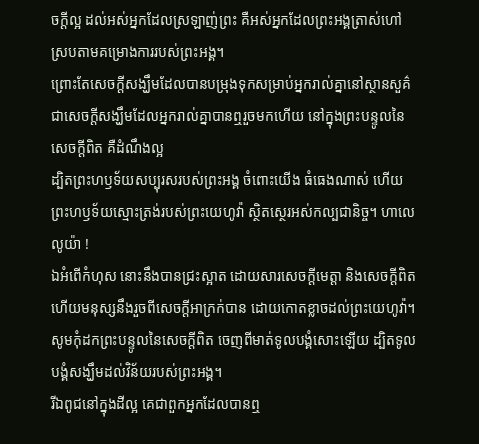ចក្តីល្អ ដល់អស់អ្នកដែលស្រឡាញ់ព្រះ គឺអស់អ្នកដែលព្រះអង្គត្រាស់ហៅ ស្របតាមគម្រោងការរបស់ព្រះអង្គ។
ព្រោះតែសេចក្តីសង្ឃឹមដែលបានបម្រុងទុកសម្រាប់អ្នករាល់គ្នានៅស្ថានសួគ៌ ជាសេចក្តីសង្ឃឹមដែលអ្នករាល់គ្នាបានឮរួចមកហើយ នៅក្នុងព្រះបន្ទូលនៃសេចក្ដីពិត គឺដំណឹងល្អ
ដ្បិតព្រះហឫទ័យសប្បុរសរបស់ព្រះអង្គ ចំពោះយើង ធំធេងណាស់ ហើយព្រះហឫទ័យស្មោះត្រង់របស់ព្រះយេហូវ៉ា ស្ថិតស្ថេរអស់កល្បជានិច្ច។ ហាលេលូយ៉ា !
ឯអំពើកំហុស នោះនឹងបានជ្រះស្អាត ដោយសារសេចក្ដីមេត្តា និងសេចក្ដីពិត ហើយមនុស្សនឹងរួចពីសេចក្ដីអាក្រក់បាន ដោយកោតខ្លាចដល់ព្រះយេហូវ៉ា។
សូមកុំដកព្រះបន្ទូលនៃសេចក្ដីពិត ចេញពីមាត់ទូលបង្គំសោះឡើយ ដ្បិតទូលបង្គំសង្ឃឹមដល់វិន័យរបស់ព្រះអង្គ។
រីឯពូជនៅក្នុងដីល្អ គេជាពួកអ្នកដែលបានឮ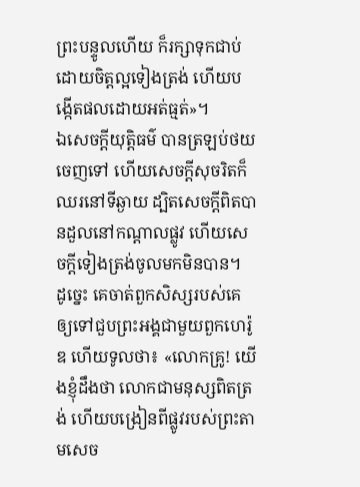ព្រះបន្ទូលហើយ ក៏រក្សាទុកជាប់ដោយចិត្តល្អទៀងត្រង់ ហើយបង្កើតផលដោយអត់ធ្មត់»។
ឯសេចក្ដីយុត្តិធម៌ បានត្រឡប់ថយចេញទៅ ហើយសេចក្ដីសុចរិតក៏ឈរនៅទីឆ្ងាយ ដ្បិតសេចក្ដីពិតបានដួលនៅកណ្ដាលផ្លូវ ហើយសេចក្ដីទៀងត្រង់ចូលមកមិនបាន។
ដូច្នេះ គេចាត់ពួកសិស្សរបស់គេឲ្យទៅជួបព្រះអង្គជាមួយពួកហេរ៉ូឌ ហើយទូលថា៖ «លោកគ្រូ! យើងខ្ញុំដឹងថា លោកជាមនុស្សពិតត្រង់ ហើយបង្រៀនពីផ្លូវរបស់ព្រះតាមសេច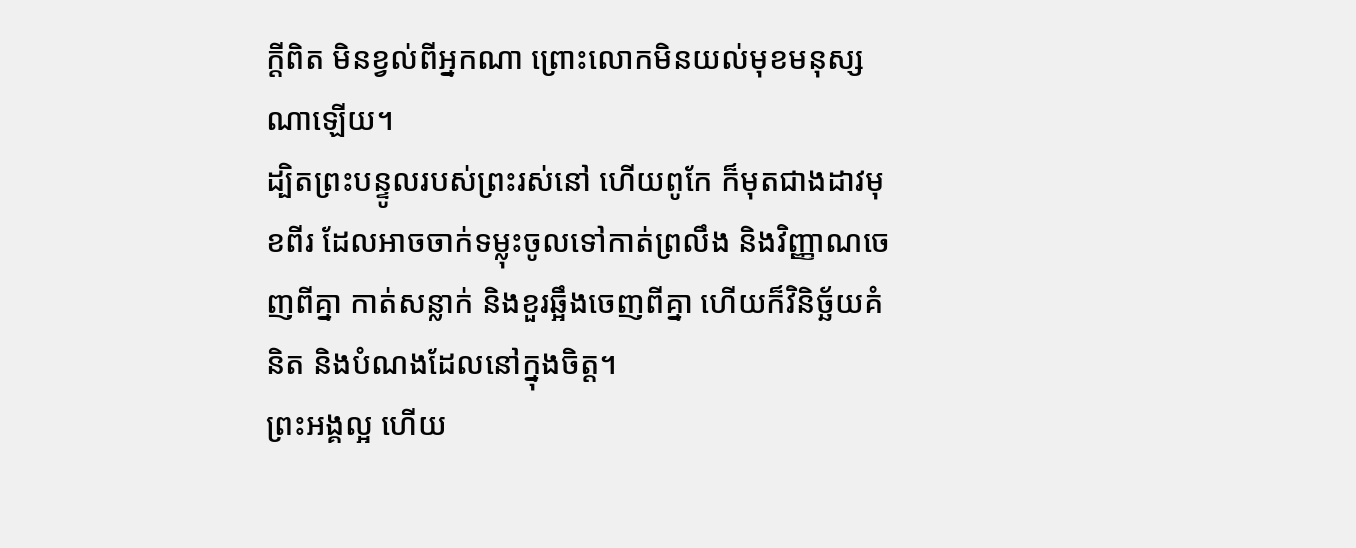ក្តីពិត មិនខ្វល់ពីអ្នកណា ព្រោះលោកមិនយល់មុខមនុស្សណាឡើយ។
ដ្បិតព្រះបន្ទូលរបស់ព្រះរស់នៅ ហើយពូកែ ក៏មុតជាងដាវមុខពីរ ដែលអាចចាក់ទម្លុះចូលទៅកាត់ព្រលឹង និងវិញ្ញាណចេញពីគ្នា កាត់សន្លាក់ និងខួរឆ្អឹងចេញពីគ្នា ហើយក៏វិនិច្ឆ័យគំនិត និងបំណងដែលនៅក្នុងចិត្ត។
ព្រះអង្គល្អ ហើយ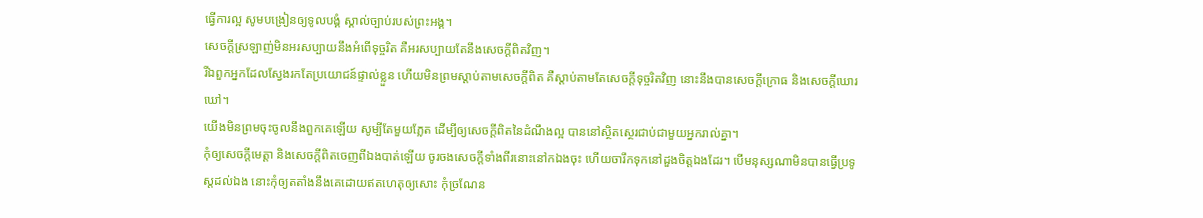ធ្វើការល្អ សូមបង្រៀនឲ្យទូលបង្គំ ស្គាល់ច្បាប់របស់ព្រះអង្គ។
សេចក្ដីស្រឡាញ់មិនអរសប្បាយនឹងអំពើទុច្ចរិត គឺអរសប្បាយតែនឹងសេចក្តីពិតវិញ។
រីឯពួកអ្នកដែលស្វែងរកតែប្រយោជន៍ផ្ទាល់ខ្លួន ហើយមិនព្រមស្តាប់តាមសេចក្តីពិត គឺស្តាប់តាមតែសេចក្តីទុច្ចរិតវិញ នោះនឹងបានសេចក្តីក្រោធ និងសេចក្តីឃោរឃៅ។
យើងមិនព្រមចុះចូលនឹងពួកគេឡើយ សូម្បីតែមួយភ្លែត ដើម្បីឲ្យសេចក្ដីពិតនៃដំណឹងល្អ បាននៅស្ថិតស្ថេរជាប់ជាមួយអ្នករាល់គ្នា។
កុំឲ្យសេចក្ដីមេត្តា និងសេចក្ដីពិតចេញពីឯងបាត់ឡើយ ចូរចងសេចក្ដីទាំងពីរនោះនៅកឯងចុះ ហើយចារឹកទុកនៅដួងចិត្តឯងដែរ។ បើមនុស្សណាមិនបានធ្វើប្រទូស្តដល់ឯង នោះកុំឲ្យតតាំងនឹងគេដោយឥតហេតុឲ្យសោះ កុំច្រណែន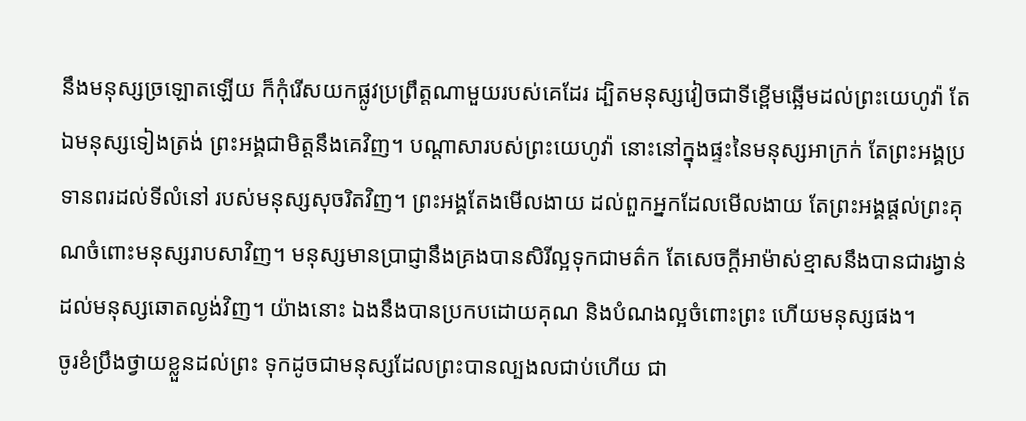នឹងមនុស្សច្រឡោតឡើយ ក៏កុំរើសយកផ្លូវប្រព្រឹត្តណាមួយរបស់គេដែរ ដ្បិតមនុស្សវៀចជាទីខ្ពើមឆ្អើមដល់ព្រះយេហូវ៉ា តែឯមនុស្សទៀងត្រង់ ព្រះអង្គជាមិត្តនឹងគេវិញ។ បណ្ដាសារបស់ព្រះយេហូវ៉ា នោះនៅក្នុងផ្ទះនៃមនុស្សអាក្រក់ តែព្រះអង្គប្រទានពរដល់ទីលំនៅ របស់មនុស្សសុចរិតវិញ។ ព្រះអង្គតែងមើលងាយ ដល់ពួកអ្នកដែលមើលងាយ តែព្រះអង្គផ្តល់ព្រះគុណចំពោះមនុស្សរាបសាវិញ។ មនុស្សមានប្រាជ្ញានឹងគ្រងបានសិរីល្អទុកជាមត៌ក តែសេចក្ដីអាម៉ាស់ខ្មាសនឹងបានជារង្វាន់ ដល់មនុស្សឆោតល្ងង់វិញ។ យ៉ាងនោះ ឯងនឹងបានប្រកបដោយគុណ និងបំណងល្អចំពោះព្រះ ហើយមនុស្សផង។
ចូរខំប្រឹងថ្វាយខ្លួនដល់ព្រះ ទុកដូចជាមនុស្សដែលព្រះបានល្បងលជាប់ហើយ ជា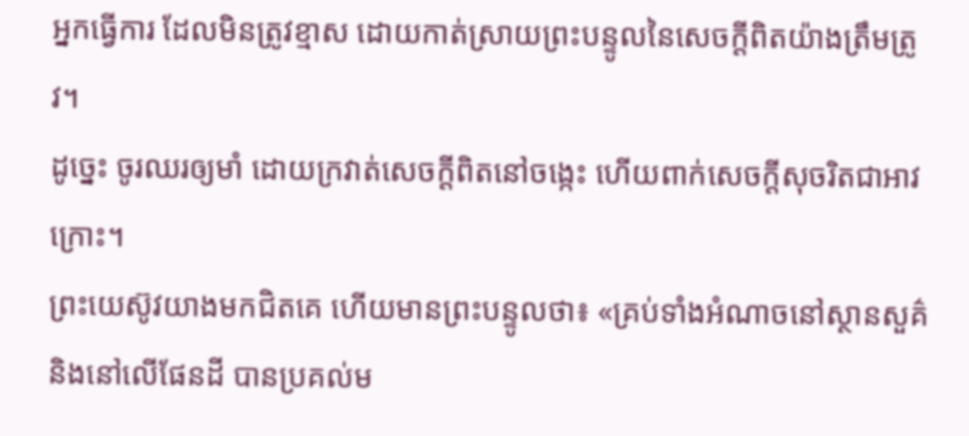អ្នកធ្វើការ ដែលមិនត្រូវខ្មាស ដោយកាត់ស្រាយព្រះបន្ទូលនៃសេចក្ដីពិតយ៉ាងត្រឹមត្រូវ។
ដូច្នេះ ចូរឈរឲ្យមាំ ដោយក្រវាត់សេចក្តីពិតនៅចង្កេះ ហើយពាក់សេចក្តីសុចរិតជាអាវក្រោះ។
ព្រះយេស៊ូវយាងមកជិតគេ ហើយមានព្រះបន្ទូលថា៖ «គ្រប់ទាំងអំណាចនៅស្ថានសួគ៌ និងនៅលើផែនដី បានប្រគល់ម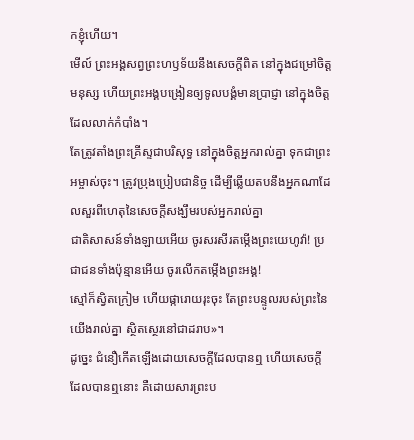កខ្ញុំហើយ។
មើល៍ ព្រះអង្គសព្វព្រះហឫទ័យនឹងសេចក្ដីពិត នៅក្នុងជម្រៅចិត្តមនុស្ស ហើយព្រះអង្គបង្រៀនឲ្យទូលបង្គំមានប្រាជ្ញា នៅក្នុងចិត្តដែលលាក់កំបាំង។
តែត្រូវតាំងព្រះគ្រីស្ទជាបរិសុទ្ធ នៅក្នុងចិត្តអ្នករាល់គ្នា ទុកជាព្រះអម្ចាស់ចុះ។ ត្រូវប្រុងប្រៀបជានិច្ច ដើម្បីឆ្លើយតបនឹងអ្នកណាដែលសួរពីហេតុនៃសេចក្តីសង្ឃឹមរបស់អ្នករាល់គ្នា
ជាតិសាសន៍ទាំងឡាយអើយ ចូរសរសីរតម្កើងព្រះយេហូវ៉ា! ប្រជាជនទាំងប៉ុន្មានអើយ ចូរលើកតម្កើងព្រះអង្គ!
ស្មៅក៏ស្វិតក្រៀម ហើយផ្ការោយរុះចុះ តែព្រះបន្ទូលរបស់ព្រះនៃយើងរាល់គ្នា ស្ថិតស្ថេរនៅជាដរាប»។
ដូច្នេះ ជំនឿកើតឡើងដោយសេចក្ដីដែលបានឮ ហើយសេចក្ដីដែលបានឮនោះ គឺដោយសារព្រះប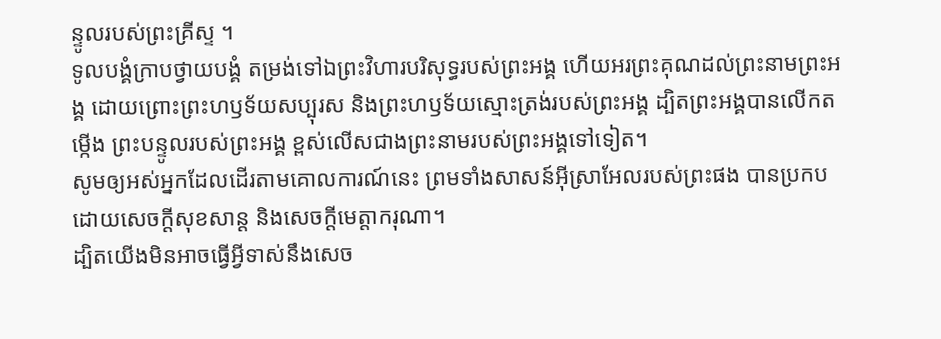ន្ទូលរបស់ព្រះគ្រីស្ទ ។
ទូលបង្គំក្រាបថ្វាយបង្គំ តម្រង់ទៅឯព្រះវិហារបរិសុទ្ធរបស់ព្រះអង្គ ហើយអរព្រះគុណដល់ព្រះនាមព្រះអង្គ ដោយព្រោះព្រះហឫទ័យសប្បុរស និងព្រះហឫទ័យស្មោះត្រង់របស់ព្រះអង្គ ដ្បិតព្រះអង្គបានលើកតម្កើង ព្រះបន្ទូលរបស់ព្រះអង្គ ខ្ពស់លើសជាងព្រះនាមរបស់ព្រះអង្គទៅទៀត។
សូមឲ្យអស់អ្នកដែលដើរតាមគោលការណ៍នេះ ព្រមទាំងសាសន៍អ៊ីស្រាអែលរបស់ព្រះផង បានប្រកបដោយសេចក្ដីសុខសាន្ត និងសេចក្ដីមេត្តាករុណា។
ដ្បិតយើងមិនអាចធ្វើអ្វីទាស់នឹងសេច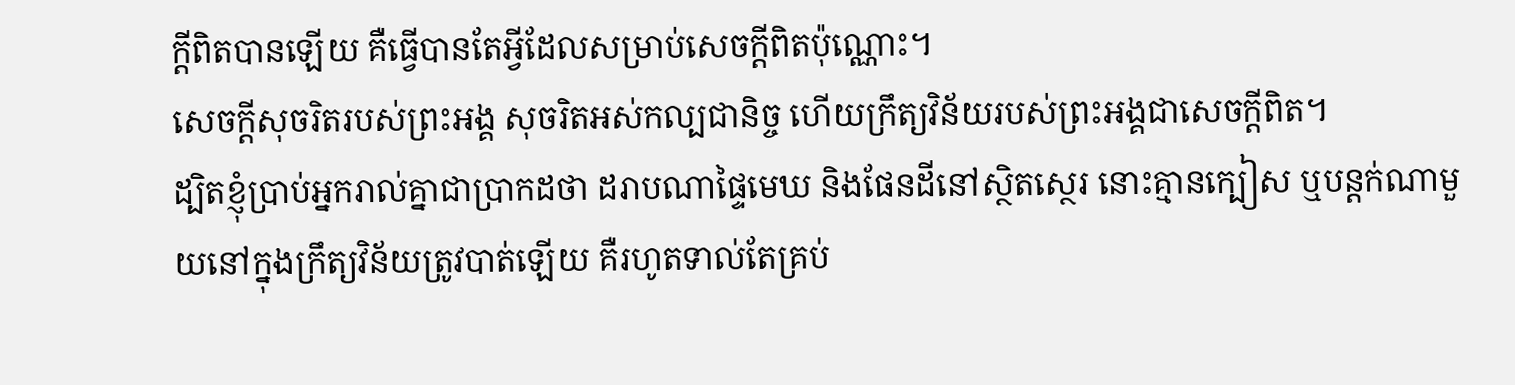ក្តីពិតបានឡើយ គឺធ្វើបានតែអ្វីដែលសម្រាប់សេចក្តីពិតប៉ុណ្ណោះ។
សេចក្ដីសុចរិតរបស់ព្រះអង្គ សុចរិតអស់កល្បជានិច្ច ហើយក្រឹត្យវិន័យរបស់ព្រះអង្គជាសេចក្ដីពិត។
ដ្បិតខ្ញុំប្រាប់អ្នករាល់គ្នាជាប្រាកដថា ដរាបណាផ្ទៃមេឃ និងផែនដីនៅស្ថិតស្ថេរ នោះគ្មានក្បៀស ឬបន្តក់ណាមួយនៅក្នុងក្រឹត្យវិន័យត្រូវបាត់ឡើយ គឺរហូតទាល់តែគ្រប់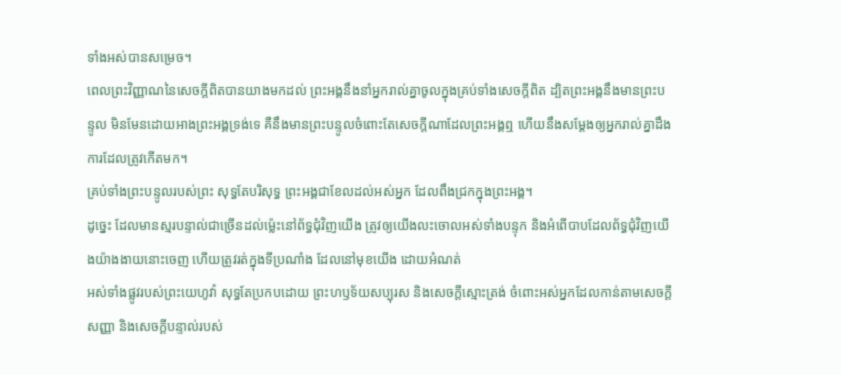ទាំងអស់បានសម្រេច។
ពេលព្រះវិញ្ញាណនៃសេចក្តីពិតបានយាងមកដល់ ព្រះអង្គនឹងនាំអ្នករាល់គ្នាចូលក្នុងគ្រប់ទាំងសេចក្តីពិត ដ្បិតព្រះអង្គនឹងមានព្រះបន្ទូល មិនមែនដោយអាងព្រះអង្គទ្រង់ទេ គឺនឹងមានព្រះបន្ទូលចំពោះតែសេចក្តីណាដែលព្រះអង្គឮ ហើយនឹងសម្តែងឲ្យអ្នករាល់គ្នាដឹងការដែលត្រូវកើតមក។
គ្រប់ទាំងព្រះបន្ទូលរបស់ព្រះ សុទ្ធតែបរិសុទ្ធ ព្រះអង្គជាខែលដល់អស់អ្នក ដែលពឹងជ្រកក្នុងព្រះអង្គ។
ដូច្នេះ ដែលមានស្មរបន្ទាល់ជាច្រើនដល់ម៉្លេះនៅព័ទ្ធជុំវិញយើង ត្រូវឲ្យយើងលះចោលអស់ទាំងបន្ទុក និងអំពើបាបដែលព័ទ្ធជុំវិញយើងយ៉ាងងាយនោះចេញ ហើយត្រូវរត់ក្នុងទីប្រណាំង ដែលនៅមុខយើង ដោយអំណត់
អស់ទាំងផ្លូវរបស់ព្រះយេហូវ៉ា សុទ្ធតែប្រកបដោយ ព្រះហឫទ័យសប្បុរស និងសេចក្ដីស្មោះត្រង់ ចំពោះអស់អ្នកដែលកាន់តាមសេចក្ដីសញ្ញា និងសេចក្ដីបន្ទាល់របស់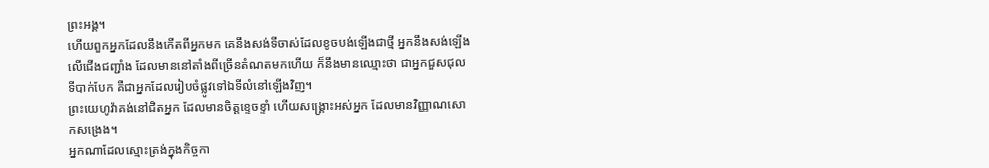ព្រះអង្គ។
ហើយពួកអ្នកដែលនឹងកើតពីអ្នកមក គេនឹងសង់ទីចាស់ដែលខូចបង់ឡើងជាថ្មី អ្នកនឹងសង់ឡើងលើជើងជញ្ជាំង ដែលមាននៅតាំងពីច្រើនតំណតមកហើយ ក៏នឹងមានឈ្មោះថា ជាអ្នកជួសជុលទីបាក់បែក គឺជាអ្នកដែលរៀបចំផ្លូវទៅឯទីលំនៅឡើងវិញ។
ព្រះយេហូវ៉ាគង់នៅជិតអ្នក ដែលមានចិត្តខ្ទេចខ្ទាំ ហើយសង្គ្រោះអស់អ្នក ដែលមានវិញ្ញាណសោកសង្រេង។
អ្នកណាដែលស្មោះត្រង់ក្នុងកិច្ចកា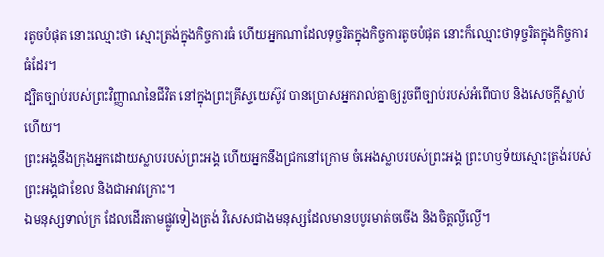រតូចបំផុត នោះឈ្មោះថា ស្មោះត្រង់ក្នុងកិច្ចការធំ ហើយអ្នកណាដែលទុច្ចរិតក្នុងកិច្ចការតូចបំផុត នោះក៏ឈ្មោះថាទុច្ចរិតក្នុងកិច្ចការធំដែរ។
ដ្បិតច្បាប់របស់ព្រះវិញ្ញាណនៃជីវិត នៅក្នុងព្រះគ្រីស្ទយេស៊ូវ បានប្រោសអ្នករាល់គ្នាឲ្យរួចពីច្បាប់របស់អំពើបាប និងសេចក្តីស្លាប់ហើយ។
ព្រះអង្គនឹងក្រុងអ្នកដោយស្លាបរបស់ព្រះអង្គ ហើយអ្នកនឹងជ្រកនៅក្រោម ចំអេងស្លាបរបស់ព្រះអង្គ ព្រះហឫទ័យស្មោះត្រង់របស់ព្រះអង្គជាខែល និងជាអាវក្រោះ។
ឯមនុស្សទាល់ក្រ ដែលដើរតាមផ្លូវទៀងត្រង់ វិសេសជាងមនុស្សដែលមានបបូរមាត់ចចើង និងចិត្តល្ងីល្ងើ។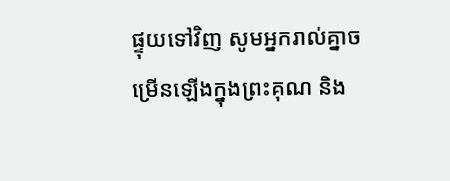ផ្ទុយទៅវិញ សូមអ្នករាល់គ្នាចម្រើនឡើងក្នុងព្រះគុណ និង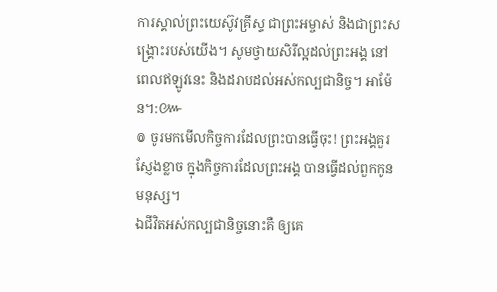ការស្គាល់ព្រះយេស៊ូវគ្រីស្ទ ជាព្រះអម្ចាស់ និងជាព្រះសង្គ្រោះរបស់យើង។ សូមថ្វាយសិរីល្អដល់ព្រះអង្គ នៅពេលឥឡូវនេះ និងដរាបដល់អស់កល្បជានិច្ច។ អាម៉ែន។:៚
៙ ចូរមកមើលកិច្ចការដែលព្រះបានធ្វើចុះ! ព្រះអង្គគួរស្ញែងខ្លាច ក្នុងកិច្ចការដែលព្រះអង្គ បានធ្វើដល់ពួកកូនមនុស្ស។
ឯជីវិតអស់កល្បជានិច្ចនោះគឺ ឲ្យគេ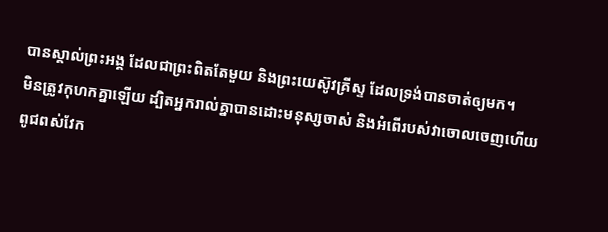បានស្គាល់ព្រះអង្គ ដែលជាព្រះពិតតែមួយ និងព្រះយេស៊ូវគ្រីស្ទ ដែលទ្រង់បានចាត់ឲ្យមក។
មិនត្រូវកុហកគ្នាឡើយ ដ្បិតអ្នករាល់គ្នាបានដោះមនុស្សចាស់ និងអំពើរបស់វាចោលចេញហើយ
ពូជពស់វែក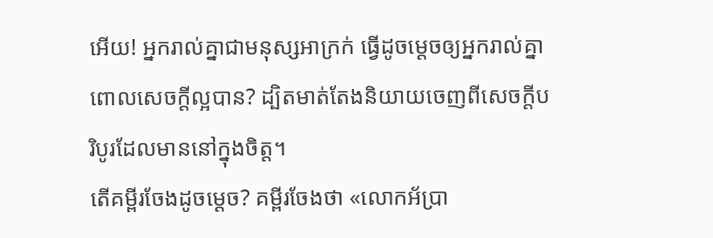អើយ! អ្នករាល់គ្នាជាមនុស្សអាក្រក់ ធ្វើដូចម្តេចឲ្យអ្នករាល់គ្នាពោលសេចក្តីល្អបាន? ដ្បិតមាត់តែងនិយាយចេញពីសេចក្តីបរិបូរដែលមាននៅក្នុងចិត្ត។
តើគម្ពីរចែងដូចម្តេច? គម្ពីរចែងថា «លោកអ័ប្រា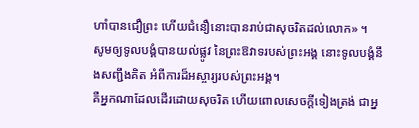ហាំបានជឿព្រះ ហើយជំនឿនោះបានរាប់ជាសុចរិតដល់លោក» ។
សូមឲ្យទូលបង្គំបានយល់ផ្លូវ នៃព្រះឱវាទរបស់ព្រះអង្គ នោះទូលបង្គំនឹងសញ្ជឹងគិត អំពីការដ៏អស្ចារ្យរបស់ព្រះអង្គ។
គឺអ្នកណាដែលដើរដោយសុចរិត ហើយពោលសេចក្ដីទៀងត្រង់ ជាអ្ន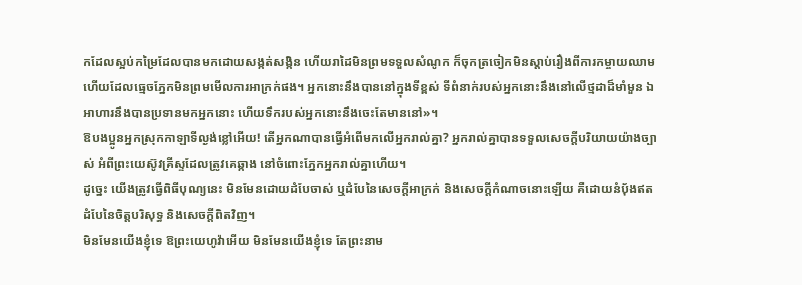កដែលស្អប់កម្រៃដែលបានមកដោយសង្កត់សង្កិន ហើយរាដៃមិនព្រមទទួលសំណូក ក៏ចុកត្រចៀកមិនស្តាប់រឿងពីការកម្ចាយឈាម ហើយដែលធ្មេចភ្នែកមិនព្រមមើលការអាក្រក់ផង។ អ្នកនោះនឹងបាននៅក្នុងទីខ្ពស់ ទីពំនាក់របស់អ្នកនោះនឹងនៅលើថ្មដាដ៏មាំមួន ឯអាហារនឹងបានប្រទានមកអ្នកនោះ ហើយទឹករបស់អ្នកនោះនឹងចេះតែមាននៅ»។
ឱបងប្អូនអ្នកស្រុកកាឡាទីល្ងង់ខ្លៅអើយ! តើអ្នកណាបានធ្វើអំពើមកលើអ្នករាល់គ្នា? អ្នករាល់គ្នាបានទទួលសេចក្ដីបរិយាយយ៉ាងច្បាស់ អំពីព្រះយេស៊ូវគ្រីស្ទដែលត្រូវគេឆ្កាង នៅចំពោះភ្នែកអ្នករាល់គ្នាហើយ។
ដូច្នេះ យើងត្រូវធ្វើពិធីបុណ្យនេះ មិនមែនដោយដំបែចាស់ ឬដំបែនៃសេចក្តីអាក្រក់ និងសេចក្តីកំណាចនោះឡើយ គឺដោយនំប៉័ងឥតដំបែនៃចិត្តបរិសុទ្ធ និងសេចក្តីពិតវិញ។
មិនមែនយើងខ្ញុំទេ ឱព្រះយេហូវ៉ាអើយ មិនមែនយើងខ្ញុំទេ តែព្រះនាម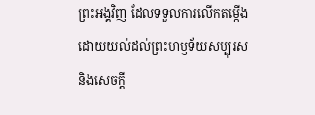ព្រះអង្គវិញ ដែលទទួលការលើកតម្កើង ដោយយល់ដល់ព្រះហឫទ័យសប្បុរស និងសេចក្ដី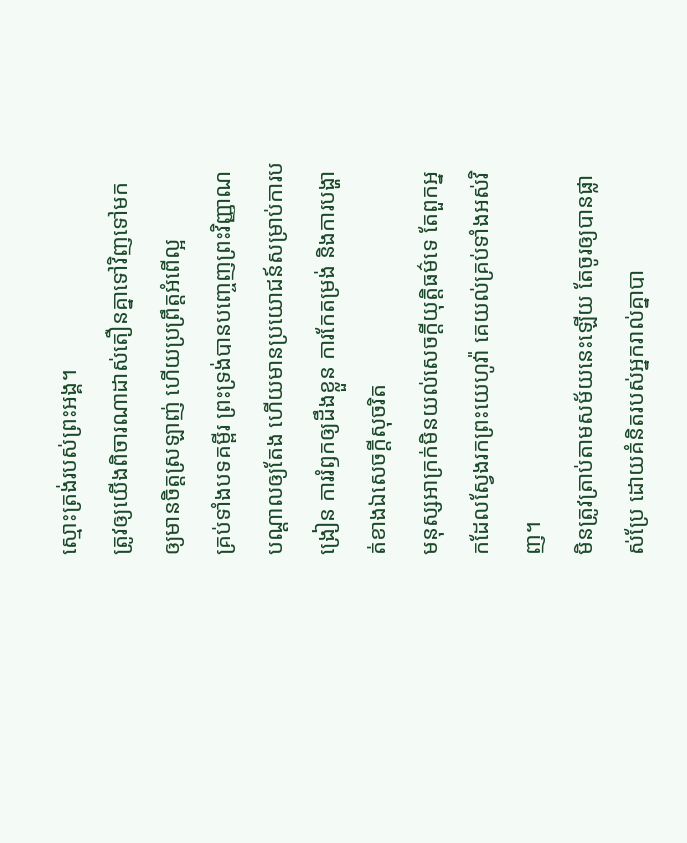ស្មោះត្រង់របស់ព្រះអង្គ។
ត្រូវឲ្យយើងពិចារណាដាស់តឿនគ្នាទៅវិញទៅមក ឲ្យមានចិត្តស្រឡាញ់ ហើយប្រព្រឹត្តអំពើល្អ
គ្រប់ទាំងបទគម្ពីរ ព្រះទ្រង់បានបញ្ចេញព្រះវិញ្ញាណបណ្ដាលឲ្យតែង ហើយមានប្រយោជន៍សម្រាប់ការបង្រៀន ការរំឭកឲ្យដឹងខ្លួន ការកែតម្រង់ និងការបង្ហាត់ខាងឯសេចក្ដីសុចរិត
មនុស្សអាក្រក់មិនយល់សេចក្ដីយុត្តិធម៌ទេ តែពួកអ្នកដែលស្វែងរកព្រះយេហូវ៉ា គេយល់គ្រប់ទាំងអស់វិញ។
មិនត្រូវត្រាប់តាមសម័យនេះឡើយ តែចូរឲ្យបានផ្លាស់ប្រែ ដោយគំនិតរបស់អ្នករាល់គ្នាបា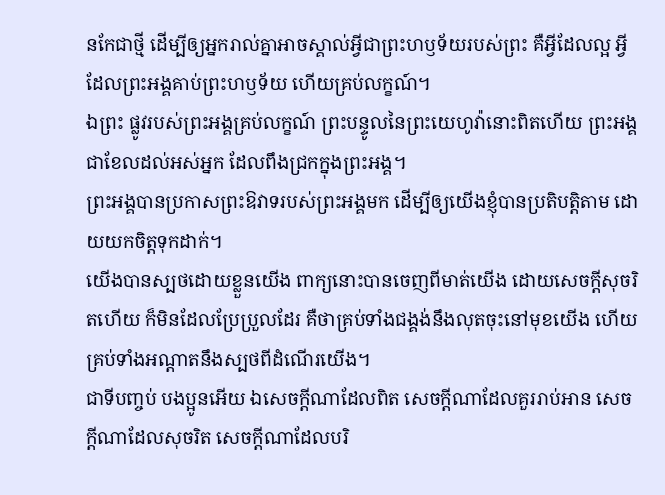នកែជាថ្មី ដើម្បីឲ្យអ្នករាល់គ្នាអាចស្គាល់អ្វីជាព្រះហឫទ័យរបស់ព្រះ គឺអ្វីដែលល្អ អ្វីដែលព្រះអង្គគាប់ព្រះហឫទ័យ ហើយគ្រប់លក្ខណ៍។
ឯព្រះ ផ្លូវរបស់ព្រះអង្គគ្រប់លក្ខណ៍ ព្រះបន្ទូលនៃព្រះយេហូវ៉ានោះពិតហើយ ព្រះអង្គជាខែលដល់អស់អ្នក ដែលពឹងជ្រកក្នុងព្រះអង្គ។
ព្រះអង្គបានប្រកាសព្រះឱវាទរបស់ព្រះអង្គមក ដើម្បីឲ្យយើងខ្ញុំបានប្រតិបត្តិតាម ដោយយកចិត្តទុកដាក់។
យើងបានស្បថដោយខ្លួនយើង ពាក្យនោះបានចេញពីមាត់យើង ដោយសេចក្ដីសុចរិតហើយ ក៏មិនដែលប្រែប្រួលដែរ គឺថាគ្រប់ទាំងជង្គង់នឹងលុតចុះនៅមុខយើង ហើយគ្រប់ទាំងអណ្ដាតនឹងស្បថពីដំណើរយើង។
ជាទីបញ្ចប់ បងប្អូនអើយ ឯសេចក្ដីណាដែលពិត សេចក្ដីណាដែលគួររាប់អាន សេចក្ដីណាដែលសុចរិត សេចក្ដីណាដែលបរិ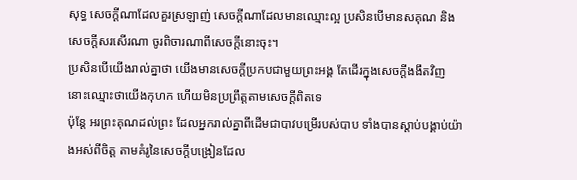សុទ្ធ សេចក្ដីណាដែលគួរស្រឡាញ់ សេចក្ដីណាដែលមានឈ្មោះល្អ ប្រសិនបើមានសគុណ និងសេចក្ដីសរសើរណា ចូរពិចារណាពីសេចក្ដីនោះចុះ។
ប្រសិនបើយើងរាល់គ្នាថា យើងមានសេចក្ដីប្រកបជាមួយព្រះអង្គ តែដើរក្នុងសេចក្ដីងងឹតវិញ នោះឈ្មោះថាយើងកុហក ហើយមិនប្រព្រឹត្តតាមសេចក្ដីពិតទេ
ប៉ុន្តែ អរព្រះគុណដល់ព្រះ ដែលអ្នករាល់គ្នាពីដើមជាបាវបម្រើរបស់បាប ទាំងបានស្តាប់បង្គាប់យ៉ាងអស់ពីចិត្ត តាមគំរូនៃសេចក្ដីបង្រៀនដែល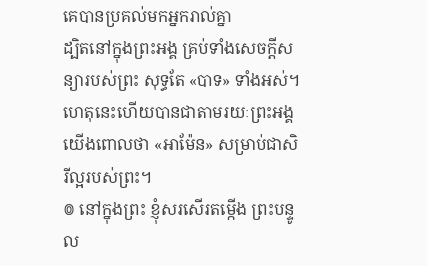គេបានប្រគល់មកអ្នករាល់គ្នា
ដ្បិតនៅក្នុងព្រះអង្គ គ្រប់ទាំងសេចក្តីសន្យារបស់ព្រះ សុទ្ធតែ «បាទ» ទាំងអស់។ ហេតុនេះហើយបានជាតាមរយៈព្រះអង្គ យើងពោលថា «អាម៉ែន» សម្រាប់ជាសិរីល្អរបស់ព្រះ។
៙ នៅក្នុងព្រះ ខ្ញុំសរសើរតម្កើង ព្រះបន្ទូល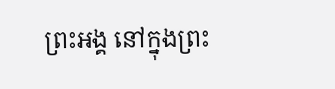ព្រះអង្គ នៅក្នុងព្រះ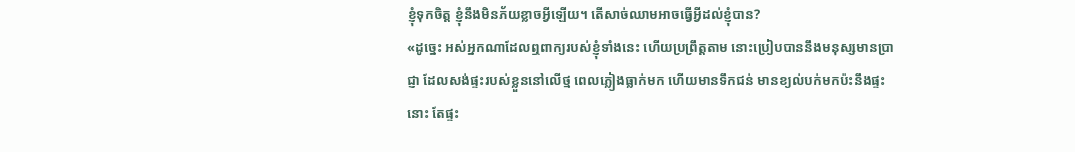ខ្ញុំទុកចិត្ត ខ្ញុំនឹងមិនភ័យខ្លាចអ្វីឡើយ។ តើសាច់ឈាមអាចធ្វើអ្វីដល់ខ្ញុំបាន?
«ដូច្នេះ អស់អ្នកណាដែលឮពាក្យរបស់ខ្ញុំទាំងនេះ ហើយប្រព្រឹត្តតាម នោះប្រៀបបាននឹងមនុស្សមានប្រាជ្ញា ដែលសង់ផ្ទះរបស់ខ្លួននៅលើថ្ម ពេលភ្លៀងធ្លាក់មក ហើយមានទឹកជន់ មានខ្យល់បក់មកប៉ះនឹងផ្ទះនោះ តែផ្ទះ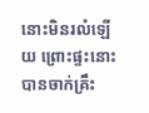នោះមិនរលំឡើយ ព្រោះផ្ទះនោះបានចាក់គ្រឹះ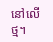នៅលើថ្ម។